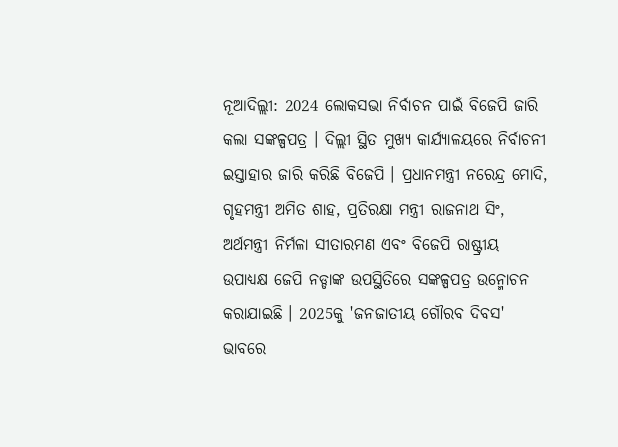ନୂଆଦିଲ୍ଲୀ: 2024 ଲୋକସଭା ନିର୍ବାଚନ ପାଇଁ ବିଜେପି ଜାରି କଲା ସଙ୍କଳ୍ପପତ୍ର । ଦିଲ୍ଲୀ ସ୍ଥିତ ମୁଖ୍ୟ କାର୍ଯ୍ୟାଳୟରେ ନିର୍ବାଚନୀ ଇସ୍ତାହାର ଜାରି କରିଛି ବିଜେପି । ପ୍ରଧାନମନ୍ତ୍ରୀ ନରେନ୍ଦ୍ର ମୋଦି, ଗୃହମନ୍ତ୍ରୀ ଅମିତ ଶାହ, ପ୍ରତିରକ୍ଷା ମନ୍ତ୍ରୀ ରାଜନାଥ ସିଂ, ଅର୍ଥମନ୍ତ୍ରୀ ନିର୍ମଳା ସୀତାରମଣ ଏବଂ ବିଜେପି ରାଷ୍ଟ୍ରୀୟ ଉପାଧ୍ୟକ୍ଷ ଜେପି ନଡ୍ଡାଙ୍କ ଉପସ୍ଥିତିରେ ସଙ୍କଳ୍ପପତ୍ର ଉନ୍ମୋଚନ କରାଯାଇଛି । 2025କୁ 'ଜନଜାତୀୟ ଗୌରବ ଦିବସ' ଭାବରେ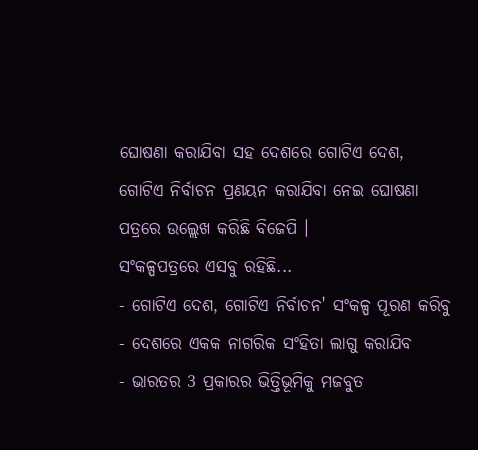ଘୋଷଣା କରାଯିବା ସହ ଦେଶରେ ଗୋଟିଏ ଦେଶ, ଗୋଟିଏ ନିର୍ବାଚନ ପ୍ରଣୟନ କରାଯିବା ନେଇ ଘୋଷଣା ପତ୍ରରେ ଉଲ୍ଲେଖ କରିଛି ବିଜେପି ।
ସଂକଳ୍ପପତ୍ରରେ ଏସବୁ ରହିଛି...
- ଗୋଟିଏ ଦେଶ, ଗୋଟିଏ ନିର୍ବାଚନ' ସଂକଳ୍ପ ପୂରଣ କରିବୁ
- ଦେଶରେ ଏକକ ନାଗରିକ ସଂହିତା ଲାଗୁ କରାଯିବ
- ଭାରତର 3 ପ୍ରକାରର ଭିତ୍ତିଭୂମିକୁ ମଜବୁତ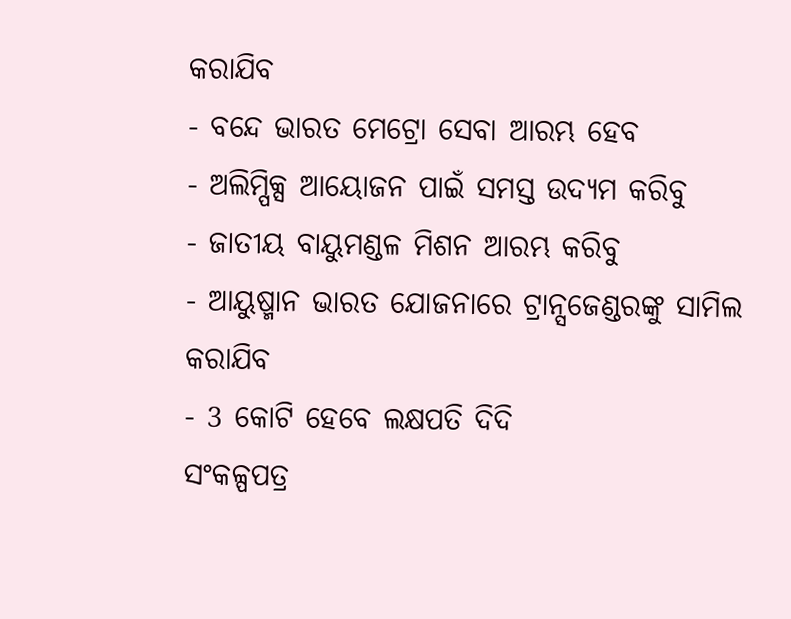କରାଯିବ
- ବନ୍ଦେ ଭାରତ ମେଟ୍ରୋ ସେବା ଆରମ୍ଭ ହେବ
- ଅଲିମ୍ପିକ୍ସ ଆୟୋଜନ ପାଇଁ ସମସ୍ତ ଉଦ୍ୟମ କରିବୁ
- ଜାତୀୟ ବାୟୁମଣ୍ଡଳ ମିଶନ ଆରମ୍ଭ କରିବୁ
- ଆୟୁଷ୍ମାନ ଭାରତ ଯୋଜନାରେ ଟ୍ରାନ୍ସଜେଣ୍ଡରଙ୍କୁ ସାମିଲ କରାଯିବ
- 3 କୋଟି ହେବେ ଲକ୍ଷପତି ଦିଦି
ସଂକଳ୍ପପତ୍ର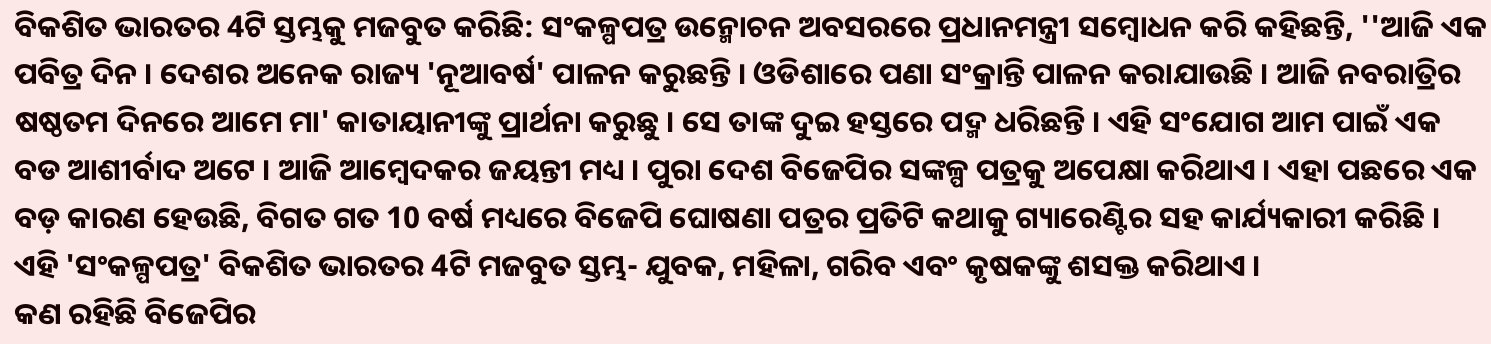ବିକଶିତ ଭାରତର 4ଟି ସ୍ତମ୍ଭକୁ ମଜବୁତ କରିଛି: ସଂକଳ୍ପପତ୍ର ଉନ୍ମୋଚନ ଅବସରରେ ପ୍ରଧାନମନ୍ତ୍ରୀ ସମ୍ବୋଧନ କରି କହିଛନ୍ତି, ''ଆଜି ଏକ ପବିତ୍ର ଦିନ । ଦେଶର ଅନେକ ରାଜ୍ୟ 'ନୂଆବର୍ଷ' ପାଳନ କରୁଛନ୍ତି । ଓଡିଶାରେ ପଣା ସଂକ୍ରାନ୍ତି ପାଳନ କରାଯାଉଛି । ଆଜି ନବରାତ୍ରିର ଷଷ୍ଠତମ ଦିନରେ ଆମେ ମା' କାତାୟାନୀଙ୍କୁ ପ୍ରାର୍ଥନା କରୁଛୁ । ସେ ତାଙ୍କ ଦୁଇ ହସ୍ତରେ ପଦ୍ମ ଧରିଛନ୍ତି । ଏହି ସଂଯୋଗ ଆମ ପାଇଁ ଏକ ବଡ ଆଶୀର୍ବାଦ ଅଟେ । ଆଜି ଆମ୍ବେଦକର ଜୟନ୍ତୀ ମଧ୍ୟ । ପୁରା ଦେଶ ବିଜେପିର ସଙ୍କଳ୍ପ ପତ୍ରକୁ ଅପେକ୍ଷା କରିଥାଏ । ଏହା ପଛରେ ଏକ ବଡ଼ କାରଣ ହେଉଛି, ବିଗତ ଗତ 10 ବର୍ଷ ମଧ୍ୟରେ ବିଜେପି ଘୋଷଣା ପତ୍ରର ପ୍ରତିଟି କଥାକୁ ଗ୍ୟାରେଣ୍ଟିର ସହ କାର୍ଯ୍ୟକାରୀ କରିଛି । ଏହି 'ସଂକଳ୍ପପତ୍ର' ବିକଶିତ ଭାରତର 4ଟି ମଜବୁତ ସ୍ତମ୍ଭ- ଯୁବକ, ମହିଳା, ଗରିବ ଏବଂ କୃଷକଙ୍କୁ ଶସକ୍ତ କରିଥାଏ ।
କଣ ରହିଛି ବିଜେପିର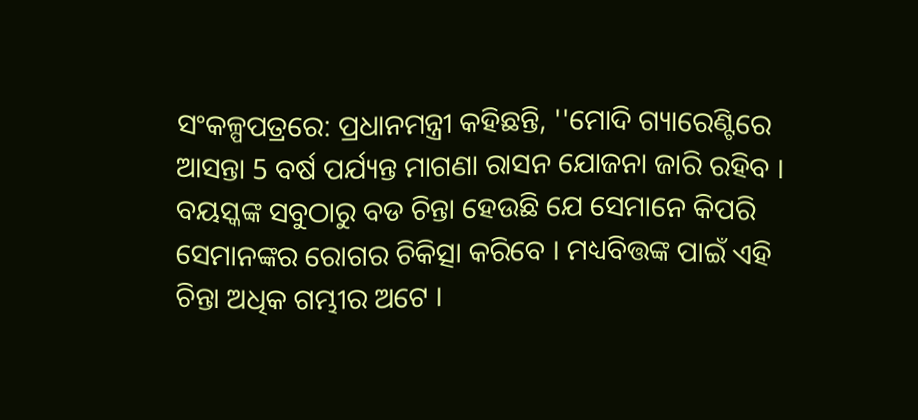ସଂକଳ୍ପପତ୍ରରେ: ପ୍ରଧାନମନ୍ତ୍ରୀ କହିଛନ୍ତି, ''ମୋଦି ଗ୍ୟାରେଣ୍ଟିରେ ଆସନ୍ତା 5 ବର୍ଷ ପର୍ଯ୍ୟନ୍ତ ମାଗଣା ରାସନ ଯୋଜନା ଜାରି ରହିବ । ବୟସ୍କଙ୍କ ସବୁଠାରୁ ବଡ ଚିନ୍ତା ହେଉଛି ଯେ ସେମାନେ କିପରି ସେମାନଙ୍କର ରୋଗର ଚିକିତ୍ସା କରିବେ । ମଧ୍ୟବିତ୍ତଙ୍କ ପାଇଁ ଏହି ଚିନ୍ତା ଅଧିକ ଗମ୍ଭୀର ଅଟେ ।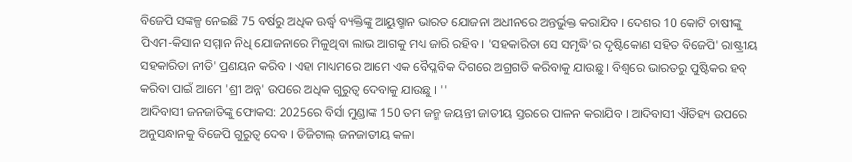ବିଜେପି ସଙ୍କଳ୍ପ ନେଇଛି 75 ବର୍ଷରୁ ଅଧିକ ଊର୍ଦ୍ଧ୍ବ ବ୍ୟକ୍ତିଙ୍କୁ ଆୟୁଷ୍ମାନ ଭାରତ ଯୋଜନା ଅଧୀନରେ ଅନ୍ତର୍ଭୁକ୍ତ କରାଯିବ । ଦେଶର 10 କୋଟି ଚାଷୀଙ୍କୁ ପିଏମ-କିସାନ ସମ୍ମାନ ନିଧି ଯୋଜନାରେ ମିଳୁଥିବା ଲାଭ ଆଗକୁ ମଧ୍ୟ ଜାରି ରହିବ । 'ସହକାରିତା ସେ ସମୃଦ୍ଧି'ର ଦୃଷ୍ଟିକୋଣ ସହିତ ବିଜେପି' ରାଷ୍ଟ୍ରୀୟ ସହକାରିତା ନୀତି' ପ୍ରଣୟନ କରିବ । ଏହା ମାଧ୍ୟମରେ ଆମେ ଏକ ବୈପ୍ଳବିକ ଦିଗରେ ଅଗ୍ରଗତି କରିବାକୁ ଯାଉଛୁ । ବିଶ୍ବରେ ଭାରତରୁ ପୁଷ୍ଟିକର ହବ୍ କରିବା ପାଇଁ ଆମେ 'ଶ୍ରୀ ଅନ୍ନ' ଉପରେ ଅଧିକ ଗୁରୁତ୍ୱ ଦେବାକୁ ଯାଉଛୁ । ''
ଆଦିବାସୀ ଜନଜାତିଙ୍କୁ ଫୋକସ: 2025ରେ ବିର୍ସା ମୁଣ୍ଡାଙ୍କ 150 ତମ ଜନ୍ମ ଜୟନ୍ତୀ ଜାତୀୟ ସ୍ତରରେ ପାଳନ କରାଯିବ । ଆଦିବାସୀ ଐତିହ୍ୟ ଉପରେ ଅନୁସନ୍ଧାନକୁ ବିଜେପି ଗୁରୁତ୍ବ ଦେବ । ଡିଜିଟାଲ୍ ଜନଜାତୀୟ କଳା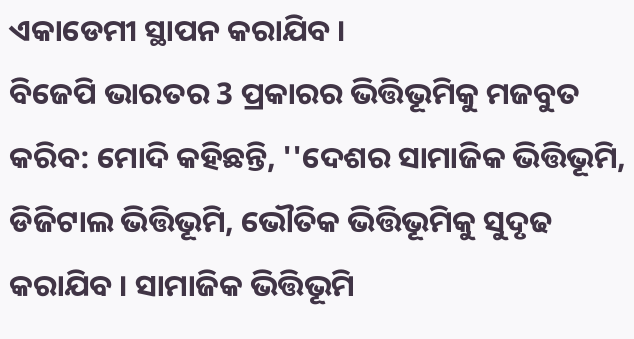ଏକାଡେମୀ ସ୍ଥାପନ କରାଯିବ ।
ବିଜେପି ଭାରତର 3 ପ୍ରକାରର ଭିତ୍ତିଭୂମିକୁ ମଜବୁତ କରିବ: ମୋଦି କହିଛନ୍ତି, ''ଦେଶର ସାମାଜିକ ଭିତ୍ତିଭୂମି, ଡିଜିଟାଲ ଭିତ୍ତିଭୂମି, ଭୌତିକ ଭିତ୍ତିଭୂମିକୁ ସୁଦୃଢ କରାଯିବ । ସାମାଜିକ ଭିତ୍ତିଭୂମି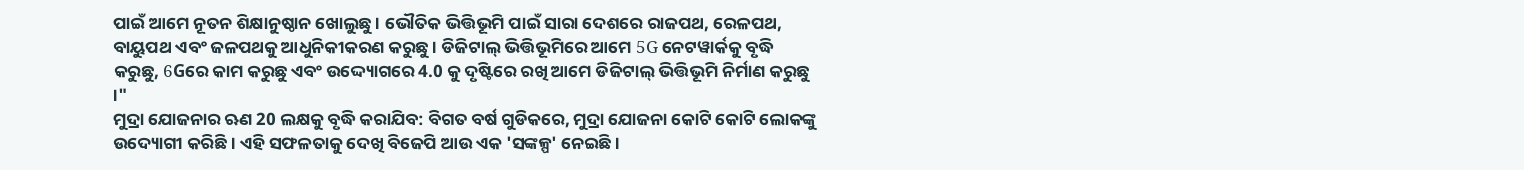ପାଇଁ ଆମେ ନୂତନ ଶିକ୍ଷାନୁଷ୍ଠାନ ଖୋଲୁଛୁ । ଭୌତିକ ଭିତ୍ତିଭୂମି ପାଇଁ ସାରା ଦେଶରେ ରାଜପଥ, ରେଳପଥ, ବାୟୁପଥ ଏବଂ ଜଳପଥକୁ ଆଧୁନିକୀକରଣ କରୁଛୁ । ଡିଜିଟାଲ୍ ଭିତ୍ତିଭୂମିରେ ଆମେ 5G ନେଟୱାର୍କକୁ ବୃଦ୍ଧି କରୁଛୁ, 6Gରେ କାମ କରୁଛୁ ଏବଂ ଉଦ୍ଦ୍ୟୋଗରେ 4.0 କୁ ଦୃଷ୍ଟିରେ ରଖି ଆମେ ଡିଜିଟାଲ୍ ଭିତ୍ତିଭୂମି ନିର୍ମାଣ କରୁଛୁ ।"
ମୁଦ୍ରା ଯୋଜନାର ଋଣ 20 ଲକ୍ଷକୁ ବୃଦ୍ଧି କରାଯିବ: ବିଗତ ବର୍ଷ ଗୁଡିକରେ, ମୁଦ୍ରା ଯୋଜନା କୋଟି କୋଟି ଲୋକଙ୍କୁ ଉଦ୍ୟୋଗୀ କରିଛି । ଏହି ସଫଳତାକୁ ଦେଖି ବିଜେପି ଆଉ ଏକ 'ସଙ୍କଳ୍ପ' ନେଇଛି ।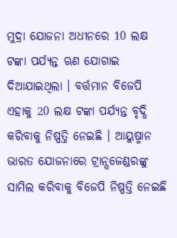ମୁଦ୍ରା ଯୋଜନା ଅଧୀନରେ 10 ଲକ୍ଷ ଟଙ୍କା ପର୍ଯ୍ୟନ୍ତ ଋଣ ଯୋଗାଇ ଦିଆଯାଇଥିଲା । ବର୍ତ୍ତମାନ ବିଜେପି ଏହାକୁ 20 ଲକ୍ଷ ଟଙ୍କା ପର୍ଯ୍ୟନ୍ତ ବୃଦ୍ଧି କରିବାକୁ ନିଷ୍ପତ୍ତି ନେଇଛି । ଆୟୁଷ୍ମାନ ଭାରତ ଯୋଜନାରେ ଟ୍ରାନ୍ସଜେଣ୍ଡରଙ୍କୁ ସାମିଲ କରିବାକୁ ବିଜେପି ନିଷ୍ପତ୍ତି ନେଇଛି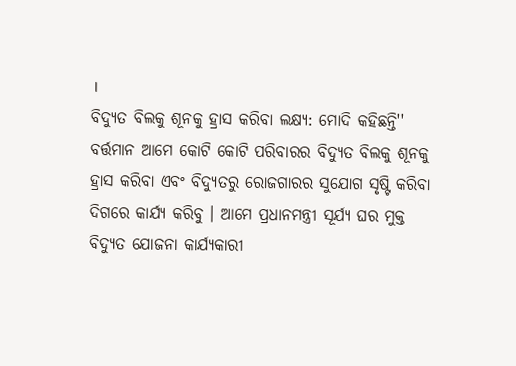।
ବିଦ୍ୟୁତ ବିଲକୁ ଶୂନକୁ ହ୍ରାସ କରିବା ଲକ୍ଷ୍ୟ: ମୋଦି କହିଛନ୍ତି'' ବର୍ତ୍ତମାନ ଆମେ କୋଟି କୋଟି ପରିବାରର ବିଦ୍ୟୁତ ବିଲକୁ ଶୂନକୁ ହ୍ରାସ କରିବା ଏବଂ ବିଦ୍ୟୁତରୁ ରୋଜଗାରର ସୁଯୋଗ ସୃଷ୍ଟି କରିବା ଦିଗରେ କାର୍ଯ୍ୟ କରିବୁ । ଆମେ ପ୍ରଧାନମନ୍ତ୍ରୀ ସୂର୍ଯ୍ୟ ଘର ମୁକ୍ତ ବିଦ୍ୟୁତ ଯୋଜନା କାର୍ଯ୍ୟକାରୀ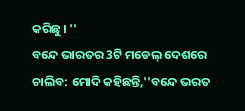କରିଛୁ । ''
ବନ୍ଦେ ଭାରତର 3ଟି ମଡେଲ୍ ଦେଶରେ ଚାଲିବ: ମୋଦି କହିଛନ୍ତି,''ବନ୍ଦେ ଭରତ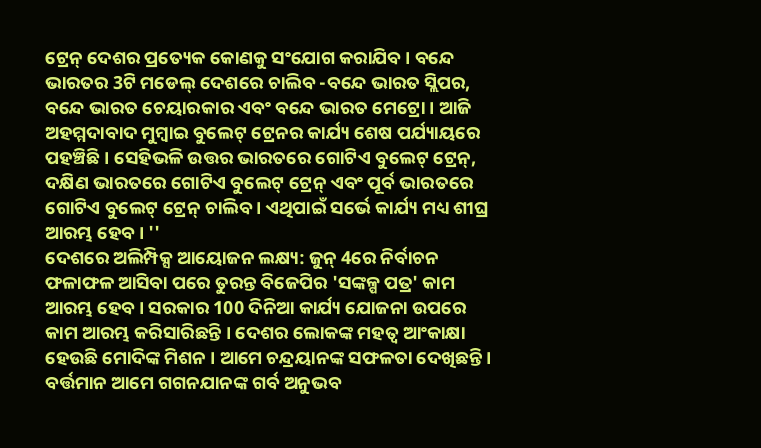ଟ୍ରେନ୍ ଦେଶର ପ୍ରତ୍ୟେକ କୋଣକୁ ସଂଯୋଗ କରାଯିବ । ବନ୍ଦେ ଭାରତର 3ଟି ମଡେଲ୍ ଦେଶରେ ଚାଲିବ -ବନ୍ଦେ ଭାରତ ସ୍ଲିପର, ବନ୍ଦେ ଭାରତ ଚେୟାରକାର ଏବଂ ବନ୍ଦେ ଭାରତ ମେଟ୍ରୋ । ଆଜି ଅହମ୍ମଦାବାଦ ମୁମ୍ବାଇ ବୁଲେଟ୍ ଟ୍ରେନର କାର୍ଯ୍ୟ ଶେଷ ପର୍ଯ୍ୟାୟରେ ପହଞ୍ଚିଛି । ସେହିଭଳି ଉତ୍ତର ଭାରତରେ ଗୋଟିଏ ବୁଲେଟ୍ ଟ୍ରେନ୍, ଦକ୍ଷିଣ ଭାରତରେ ଗୋଟିଏ ବୁଲେଟ୍ ଟ୍ରେନ୍ ଏବଂ ପୂର୍ବ ଭାରତରେ ଗୋଟିଏ ବୁଲେଟ୍ ଟ୍ରେନ୍ ଚାଲିବ । ଏଥିପାଇଁ ସର୍ଭେ କାର୍ଯ୍ୟ ମଧ୍ୟ ଶୀଘ୍ର ଆରମ୍ଭ ହେବ । ''
ଦେଶରେ ଅଲିମ୍ପିକ୍ସ ଆୟୋଜନ ଲକ୍ଷ୍ୟ: ଜୁନ୍ 4ରେ ନିର୍ବାଚନ ଫଳାଫଳ ଆସିବା ପରେ ତୁରନ୍ତ ବିଜେପିର 'ସଙ୍କଳ୍ପ ପତ୍ର' କାମ ଆରମ୍ଭ ହେବ । ସରକାର 100 ଦିନିଆ କାର୍ଯ୍ୟ ଯୋଜନା ଉପରେ କାମ ଆରମ୍ଭ କରିସାରିଛନ୍ତି । ଦେଶର ଲୋକଙ୍କ ମହତ୍ବ ଆଂକାକ୍ଷା ହେଉଛି ମୋଦିଙ୍କ ମିଶନ । ଆମେ ଚନ୍ଦ୍ରୟାନଙ୍କ ସଫଳତା ଦେଖିଛନ୍ତି । ବର୍ତ୍ତମାନ ଆମେ ଗଗନଯାନଙ୍କ ଗର୍ବ ଅନୁଭବ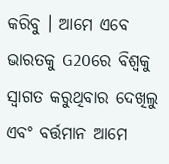କରିବୁ । ଆମେ ଏବେ ଭାରତକୁ G20ରେ ବିଶ୍ୱକୁ ସ୍ୱାଗତ କରୁଥିବାର ଦେଖିଲୁ ଏବଂ ବର୍ତ୍ତମାନ ଆମେ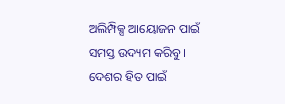ଅଲିମ୍ପିକ୍ସ ଆୟୋଜନ ପାଇଁ ସମସ୍ତ ଉଦ୍ୟମ କରିବୁ । ଦେଶର ହିତ ପାଇଁ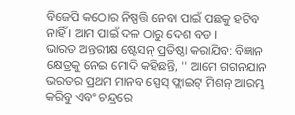ବିଜେପି କଠୋର ନିଷ୍ପତ୍ତି ନେବା ପାଇଁ ପଛକୁ ହଟିବ ନାହିଁ । ଆମ ପାଇଁ ଦଳ ଠାରୁ ଦେଶ ବଡ ।
ଭାରତ ଅନ୍ତରୀକ୍ଷ ଷ୍ଟେସନ୍ ପ୍ରତିଷ୍ଠା କରାଯିବ: ବିଜ୍ଞାନ କ୍ଷେତ୍ରକୁ ନେଇ ମୋଦି କହିଛନ୍ତି, '' ଆମେ ଗଗନଯାନ ଭରତର ପ୍ରଥମ ମାନବ ସ୍ପେସ୍ ଫ୍ଲାଇଟ୍ ମିଶନ୍ ଆରମ୍ଭ କରିବୁ ଏବଂ ଚନ୍ଦ୍ରରେ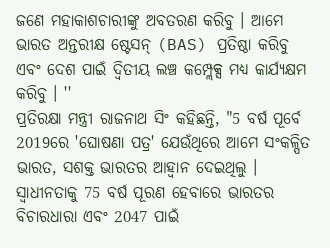ଜଣେ ମହାକାଶଚାରୀଙ୍କୁ ଅବତରଣ କରିବୁ । ଆମେ ଭାରତ ଅନ୍ତରୀକ୍ଷ ଷ୍ଟେସନ୍ (BAS) ପ୍ରତିଷ୍ଠା କରିବୁ ଏବଂ ଦେଶ ପାଇଁ ଦ୍ୱିତୀୟ ଲଞ୍ଚ କମ୍ପ୍ଲେକ୍ସ ମଧ୍ୟ କାର୍ଯ୍ୟକ୍ଷମ କରିବୁ । ''
ପ୍ରତିରକ୍ଷା ମନ୍ତ୍ରୀ ରାଜନାଥ ସିଂ କହିଛନ୍ତି, "5 ବର୍ଷ ପୂର୍ବେ 2019ରେ 'ଘୋଷଣା ପତ୍ର' ଯେଉଁଥିରେ ଆମେ ସଂକଳ୍ପିତ ଭାରତ, ସଶକ୍ତ ଭାରତର ଆହ୍ବାନ ଦେଇଥିଲୁ । ସ୍ବାଧୀନତାକୁ 75 ବର୍ଷ ପୂରଣ ହେବାରେ ଭାରତର ବିଚାରଧାରା ଏବଂ 2047 ପାଇଁ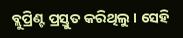ବ୍ଲୁପ୍ରିଣ୍ଟ ପ୍ରସ୍ତୁତ କରିଥିଲୁ । ସେହି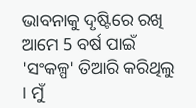ଭାବନାକୁ ଦୃଷ୍ଟିରେ ରଖି ଆମେ 5 ବର୍ଷ ପାଇଁ 'ସଂକଳ୍ପ' ତିଆରି କରିଥିଲୁ । ମୁଁ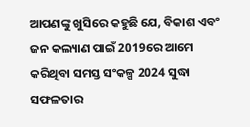ଆପଣଙ୍କୁ ଖୁସିରେ କହୁଛି ଯେ, ବିକାଶ ଏବଂ ଜନ କଲ୍ୟାଣ ପାଇଁ 2019ରେ ଆମେ କରିଥିବା ସମସ୍ତ ସଂକଳ୍ପ 2024 ସୁଦ୍ଧା ସଫଳତାର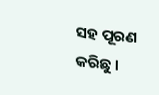ସହ ପୂରଣ କରିଛୁ ।